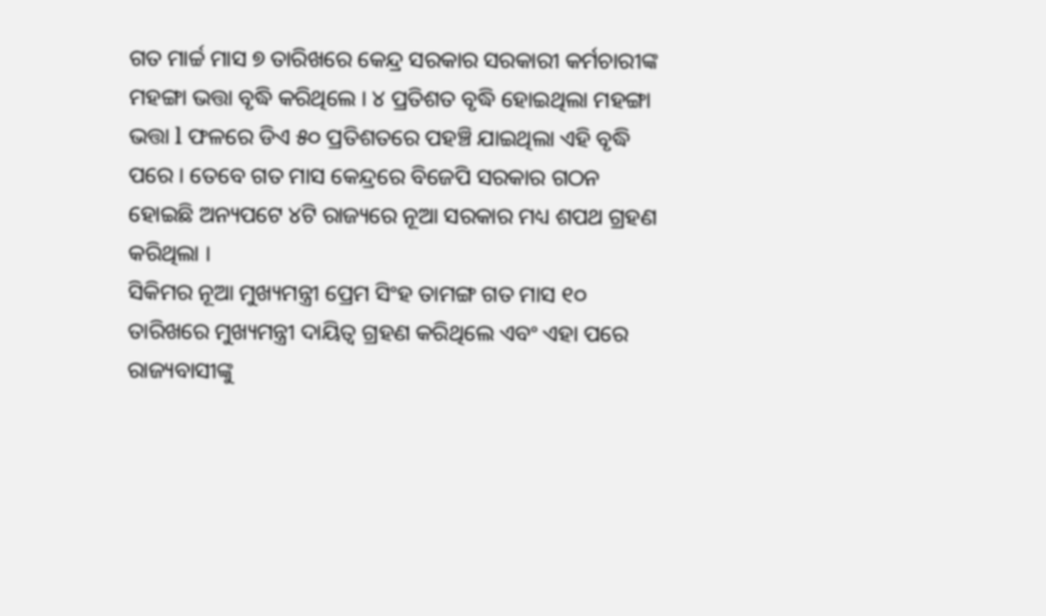ଗତ ମାର୍ଚ୍ଚ ମାସ ୭ ତାରିଖରେ କେନ୍ଦ୍ର ସରକାର ସରକାରୀ କର୍ମଚାରୀଙ୍କ ମହଙ୍ଗା ଭତ୍ତା ବୃଦ୍ଧି କରିଥିଲେ । ୪ ପ୍ରତିଶତ ବୃଦ୍ଧି ହୋଇଥିଲା ମହଙ୍ଗା ଭତ୍ତା l ଫଳରେ ଡିଏ ୫୦ ପ୍ରତିଶତରେ ପହଞ୍ଚି ଯାଇଥିଲା ଏହି ବୃଦ୍ଧି ପରେ । ତେବେ ଗତ ମାସ କେନ୍ଦ୍ରରେ ବିଜେପି ସରକାର ଗଠନ ହୋଇଛି ଅନ୍ୟପଟେ ୪ଟି ରାଜ୍ୟରେ ନୂଆ ସରକାର ମଧ୍ୟ ଶପଥ ଗ୍ରହଣ କରିଥିଲା ।
ସିକିମର ନୂଆ ମୁଖ୍ୟମନ୍ତ୍ରୀ ପ୍ରେମ ସିଂହ ତାମଙ୍ଗ ଗତ ମାସ ୧୦ ତାରିଖରେ ମୁଖ୍ୟମନ୍ତ୍ରୀ ଦାୟିତ୍ୱ ଗ୍ରହଣ କରିଥିଲେ ଏବଂ ଏହା ପରେ ରାଜ୍ୟବାସୀଙ୍କୁ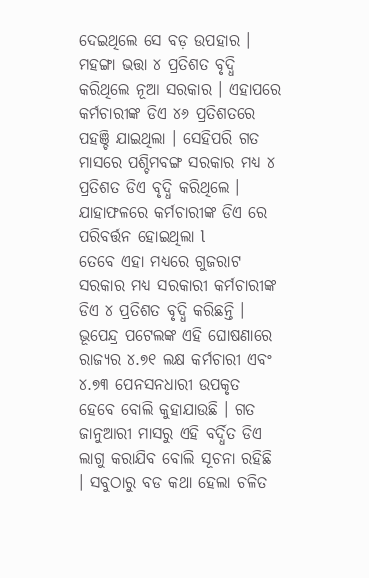ଦେଇଥିଲେ ସେ ବଡ଼ ଉପହାର ।
ମହଙ୍ଗା ଭତ୍ତା ୪ ପ୍ରତିଶତ ବୃଦ୍ଧି କରିଥିଲେ ନୂଆ ସରକାର । ଏହାପରେ କର୍ମଚାରୀଙ୍କ ଡିଏ ୪୬ ପ୍ରତିଶତରେ ପହଞ୍ଚି ଯାଇଥିଲା । ସେହିପରି ଗତ ମାସରେ ପଶ୍ଚିମବଙ୍ଗ ସରକାର ମଧ୍ୟ ୪ ପ୍ରତିଶତ ଡିଏ ବୃଦ୍ଧି କରିଥିଲେ । ଯାହାଫଳରେ କର୍ମଚାରୀଙ୍କ ଡିଏ ରେ ପରିବର୍ତ୍ତନ ହୋଇଥିଲା l
ତେବେ ଏହା ମଧ୍ୟରେ ଗୁଜରାଟ ସରକାର ମଧ୍ୟ ସରକାରୀ କର୍ମଚାରୀଙ୍କ ଡିଏ ୪ ପ୍ରତିଶତ ବୃଦ୍ଧି କରିଛନ୍ତି । ଭୂପେନ୍ଦ୍ର ପଟେଲଙ୍କ ଏହି ଘୋଷଣାରେ ରାଜ୍ୟର ୪.୭୧ ଲକ୍ଷ କର୍ମଚାରୀ ଏବଂ ୪.୭୩ ପେନସନଧାରୀ ଉପକୃତ ହେବେ ବୋଲି କୁହାଯାଉଛି । ଗତ ଜାନୁଆରୀ ମାସରୁ ଏହି ବର୍ଦ୍ଧିତ ଡିଏ ଲାଗୁ କରାଯିବ ବୋଲି ସୂଚନା ରହିଛି । ସବୁଠାରୁ ବଡ କଥା ହେଲା ଚଳିତ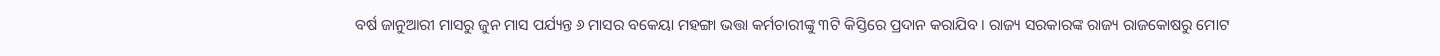ବର୍ଷ ଜାନୁଆରୀ ମାସରୁ ଜୁନ ମାସ ପର୍ଯ୍ୟନ୍ତ ୬ ମାସର ବକେୟା ମହଙ୍ଗା ଭତ୍ତା କର୍ମଚାରୀଙ୍କୁ ୩ଟି କିସ୍ତିରେ ପ୍ରଦାନ କରାଯିବ । ରାଜ୍ୟ ସରକାରଙ୍କ ରାଜ୍ୟ ରାଜକୋଷରୁ ମୋଟ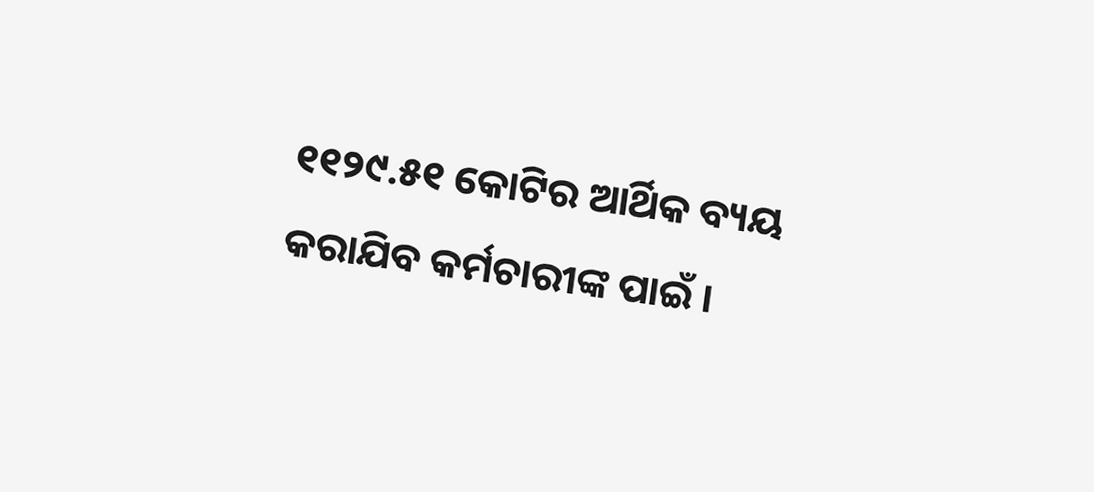୧୧୨୯.୫୧ କୋଟିର ଆର୍ଥିକ ବ୍ୟୟ କରାଯିବ କର୍ମଚାରୀଙ୍କ ପାଇଁ ।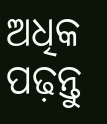ଅଧିକ ପଢ଼ନ୍ତୁ